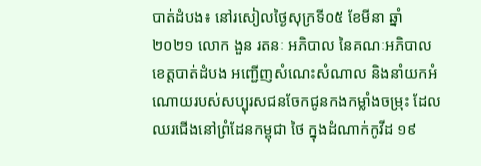បាត់ដំបង៖ នៅរសៀលថ្ងៃសុក្រទី០៥ ខែមីនា ឆ្នាំ២០២១ លោក ងួន រតនៈ អភិបាល នៃគណៈអភិបាលខេត្តបាត់ដំបង អញ្ជើញសំណេះសំណាល និងនាំយកអំណោយរបស់សប្បុរសជនចែកជូនកងកម្លាំងចម្រុះ ដែលឈរជើងនៅព្រំដែនកម្ពុជា ថៃ ក្នុងដំណាក់កូវីដ ១៩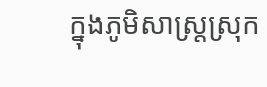ក្នុងភូមិសាស្ត្រស្រុក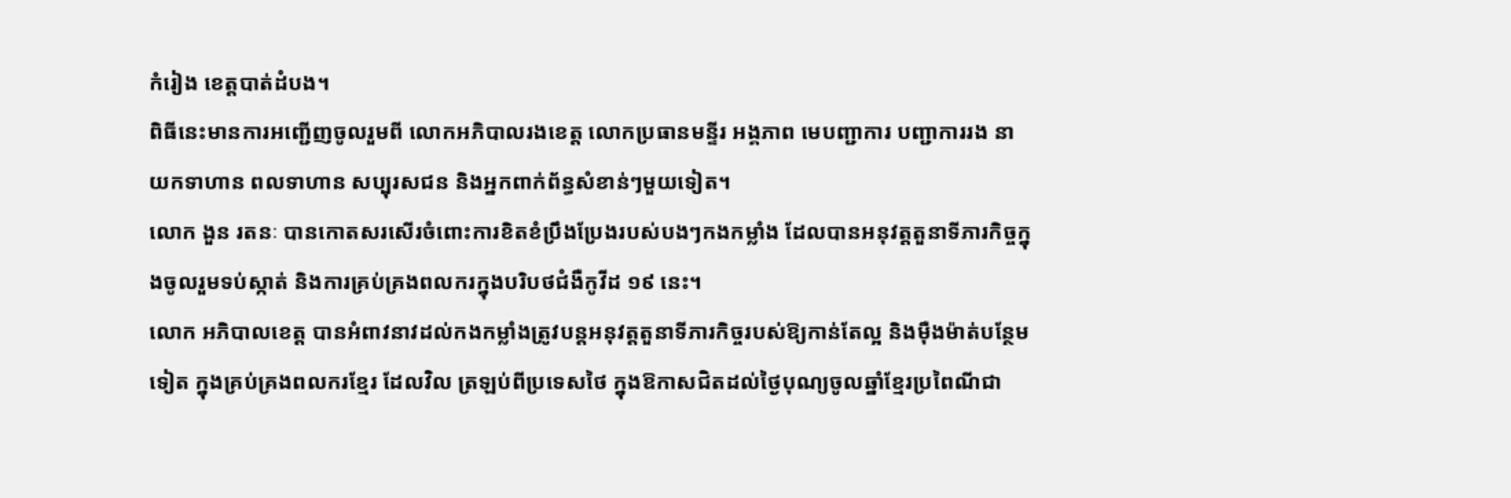កំរៀង ខេត្តបាត់ដំបង។
ពិធីនេះមានការអញ្ជើញចូលរួមពី លោកអភិបាលរងខេត្ត លោកប្រធានមន្ទីរ អង្គភាព មេបញ្ជាការ បញ្ជាការរង នាយកទាហាន ពលទាហាន សប្បុរសជន និងអ្នកពាក់ព័ន្ធសំខាន់ៗមួយទៀត។
លោក ងួន រតនៈ បានកោតសរសើរចំពោះការខិតខំប្រឹងប្រែងរបស់បងៗកងកម្លាំង ដែលបានអនុវត្តតួនាទីភារកិច្ចក្នុងចូលរួមទប់ស្កាត់ និងការគ្រប់គ្រងពលករក្នុងបរិបថជំងឺកូវីដ ១៩ នេះ។
លោក អភិបាលខេត្ត បានអំពាវនាវដល់កងកម្លាំងត្រូវបន្តអនុវត្តតួនាទីភារកិច្ចរបស់ឱ្យកាន់តែល្អ និងម៉ឺងម៉ាត់បន្ថែមទៀត ក្នុងគ្រប់គ្រងពលករខ្មែរ ដែលវិល ត្រឡប់ពីប្រទេសថៃ ក្នុងឱកាសជិតដល់ថ្ងៃបុណ្យចូលឆ្នាំខ្មែរប្រពៃណីជា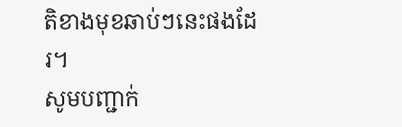តិខាងមុខឆាប់ៗនេះផងដែរ។
សូមបញ្ជាក់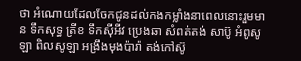ថា អំណោយដែលចែកជូនដល់កងកម្លាំងនាពេលនោះរួមមាន ទឹកសុទ្ធ ត្រីខ ទឹកស៊ីអីវ ប្រេងឆា សំពត់តង់ សាប៊ូ អំពូសូឡា ពិលសូឡា អង្រឹងមុងប៉ារ៉ា តង់កៅស៊ូ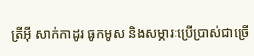ត្រីអ៊ី សាក់កាដូរ ធូកមូស និងសម្ភារៈប្រើប្រាស់ជាច្រើ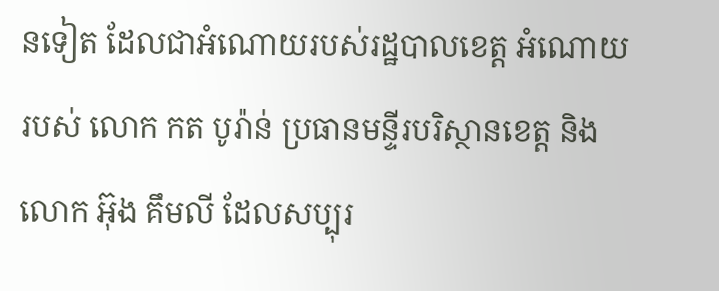នទៀត ដែលជាអំណោយរបស់រដ្ឋបាលខេត្ត អំណោយរបស់ លោក កត បូរ៉ាន់ ប្រធានមន្ទីរបរិស្ថានខេត្ត និងលោក អ៊ុង គឹមលី ដែលសប្បុរ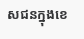សជនក្នុងខេ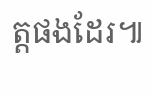ត្តផងដែរ៕